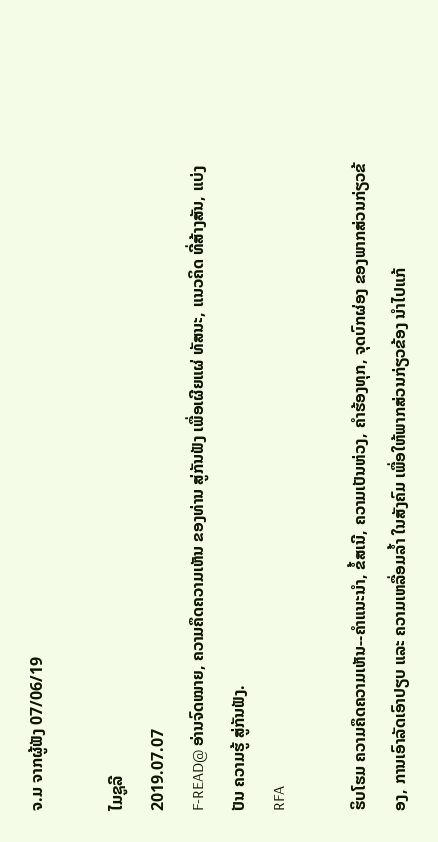ຈ.ມ ຈາກຜູ້ຟັງ 07/06/19

ໄມຊູລີ
2019.07.07
F-READ@ ອ່ານຈົດໝາຍ, ຄວາມຄຶດຄວາມເຫັນ ຂອງທ່ານ ສູ່ກັນຟັງ ເພື່ອເຜີຍແຜ່ ທັສນະ, ແນວຄິດ ທີ່ສ້າງສັນ, ແບ່ງປັນ ຄວາມຮູ້ ສູ່ກັນຟັງ.
RFA

ຮິບໂຮມ ຄວາມຄຶດຄວາມເຫັນ--ຄຳແນະນຳ, ຂໍ້ສເນີ, ຄວາມເປັນຫ່ວງ, ຄຳຮ້ອງທຸກ, ຈຸດບົກຜ່ອງ ຂອງພາກສ່ວນກ່ຽວຂ້ອງ, ການເອົາລັດເອົາປຽບ ແລະ ຄວາມເຫລື່ອມລ້ຳ ໃນສັງຄົມ ເພື່ອໃຫ້ພາກສ່ວນກ່ຽວຂ້ອງ ນຳໄປແກ້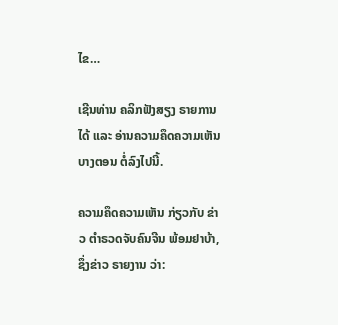ໄຂ…

ເຊີນທ່ານ ຄລິກຟັງສຽງ ຣາຍການໄດ້ ແລະ ອ່ານຄວາມຄຶດຄວາມເຫັນບາງຕອນ ຕໍ່ລົງໄປນີ້.

ຄວາມຄຶດຄວາມເຫັນ ກ່ຽວກັບ ຂ່າວ ຕໍາຣວດຈັບຄົນຈີນ ພ້ອມຢາບ້າ, ຊຶ່ງຂ່າວ ຣາຍງານ ວ່າ: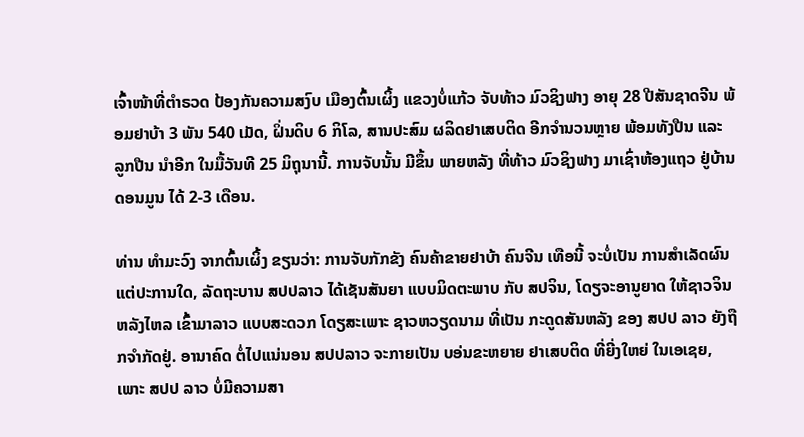ເຈົ້າໜ້າທີ່ຕໍາຣວດ ປ້ອງກັນຄວາມສງົບ ເມືອງຕົ້ນເຜິ້ງ ແຂວງບໍ່ແກ້ວ ຈັບທ້າວ ມົວຊິງຟາງ ອາຍຸ 28 ປີສັນຊາດຈີນ ພ້ອມຢາບ້າ 3 ພັນ 540 ເມັດ, ຝິ່ນດິບ 6 ກິໂລ, ສານປະສົມ ຜລິດຢາເສບຕິດ ອີກຈໍານວນຫຼາຍ ພ້ອມທັງປືນ ແລະ ລູກປືນ ນໍາອີກ ໃນມື້ວັນທີ 25 ມິຖຸນານີ້. ການຈັບນັ້ນ ມີຂຶ້ນ ພາຍຫລັງ ທີ່ທ້າວ ມົວຊິງຟາງ ມາເຊົ່າຫ້ອງແຖວ ຢູ່ບ້ານ ດອນມູນ ໄດ້ 2-3 ເດືອນ.

ທ່ານ ທຳມະວົງ ຈາກຕົ້ນເຜິ້ງ ຂຽນວ່າ: ການຈັບກັກຂັງ ຄົນຄ້າຂາຍຢາບ້າ ຄົນຈີນ ເທືອນີ້ ຈະບໍ່ເປັນ ການສຳເລັດຜົນ ແຕ່ປະການໃດ, ລັດຖະບານ ສປປລາວ ໄດ້ເຊັນສັນຍາ ແບບມິດຕະພາບ ກັບ ສປຈິນ, ໂດຽຈະອານູຍາດ ໃຫ້ຊາວຈິນ ຫລັງໄຫລ ເຂົ້າມາລາວ ແບບສະດວກ ໂດຽສະເພາະ ຊາວຫວຽດນາມ ທີ່ເປັນ ກະດູດສັນຫລັງ ຂອງ ສປປ ລາວ ຍັງຖືກຈຳກັດຢູ່. ອານາຄົດ ຕໍ່ໄປແນ່ນອນ ສປປລາວ ຈະກາຍເປັນ ບອ່ນຂະຫຍາຍ ຢາເສບຕິດ ທີ່ຍີ່ງໃຫຍ່ ໃນເອເຊຍ, ເພາະ ສປປ ລາວ ບໍ່ມີຄວາມສາ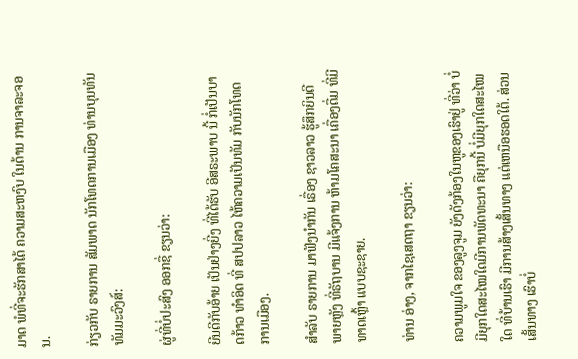ມາດ ພໍທີ່ຈະຮັກສາໄດ້ ຄວາມສະຫງົບ ໃນດ້ານ ການຈາລະຈອນ.

ກ່ຽວກັບ ຣາຍການ ສັມພາດ ນັກໂທດການເມືອງ ທ່ານບຸນທັນ ທັມມະວົງສ໌:

ຜູ່ທີ່ບໍ່ປະສົງ ອອກຊື່ ຂຽນວ່າ:

ຍີນດີກັບອ້າຍ ເປັນຢ່າງຍີ່ງ ທີ່ໄດ້ຮັບ ອີສຣະພາບ ນີ້ ກໍ່ເປັນບາດກ້າວ ທຳອິດ ທີ່ ສປປລາວ ໄຫ້ຄວາມເປັນທັມ ກັບນັກໂທດການເມືອງ.

ສຳລັບ ຣາຍການ ມາຟັງນຳກັນ ເຣື່ອງ ຊາວລາວ ຮູ້ສຶກຍິນດີ ພາຍຫຼັງ ທີ່ຣັຖບານ ມີແຈ້ງການ ຫ້າມໂຄສະນາ ເຄື່ອງດື່ມ ທີ່ມີທາດເຫຼົ້າ ແບບຊະຊາຍ.

ທ່ານ ອ່າງ, ຈາກໄຊເສດຖາ ຂຽນວ່າ:

ຄວາມພູມໃຈ ຂອງລູງຈູມ ຍັງດັງກ້ອງໃນຫູຂອງເຮົາຢູ່ ທີ່ວ່າ ບໍ່ມີຍຸກໃດສະໄໝໃດມີການພັດທະນາ ຄືຍຸກນີ້ ບໍ່ມີຍຸກໃດສະໄໝໃດ ທີ່ບ້ານເຮົາ ມີການສ້າງເສັ້ນທາງ ແຕ່ເຫນືອຮອດໃຕ້. ສ່ວນເສັ້ນທາງ ເຮົາບໍ່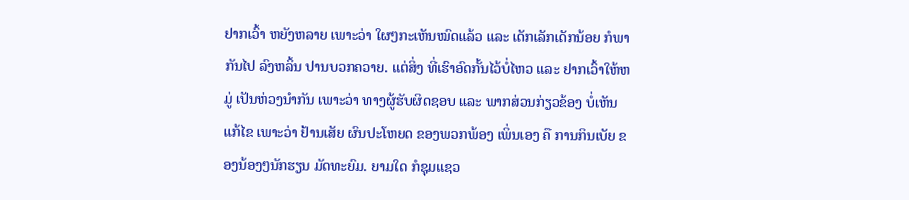ຢາກເວົ້າ ຫຍັງຫລາຍ ເພາະວ່າ ໃຜໆກະເຫັນໝົດແລ້ວ ແລະ ເດັກເລັກເດັກນ້ອຍ ກໍພາກັນໄປ ລົງຫລິ້ນ ປານບວກຄວາຍ. ແຕ່ສິ່ງ ທີ່ເຮົາອົດກັ້ນໄວ້ບໍ່ໄຫວ ແລະ ຢາກເວົ້າໃຫ້ຫມູ່ ເປັນຫ່ວງນຳກັນ ເພາະວ່າ ທາງຜູ້ຮັບຜິດຊອບ ແລະ ພາກສ່ວນກ່ຽວຂ້ອງ ບໍ່ເຫັນແກ້ໄຂ ເພາະວ່າ ຢ້ານເສັຍ ຜົນປະໂຫຍດ ຂອງພວກພ້ອງ ເພິ່ນເອງ ຄື ການກິນເບັຍ ຂອງນ້ອງໆນັກຮຽນ ມັດທະຍົມ. ຍາມໃດ ກໍຊຸມແຊວ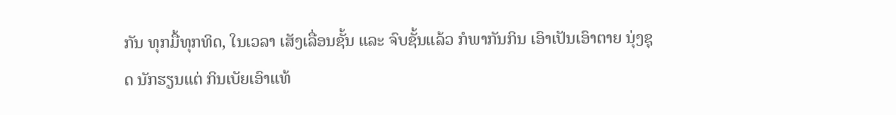ກັນ ທຸກມື້ທຸກທິດ, ໃນເວລາ ເສັງເລື່ອນຊັ້ນ ແລະ ຈົບຊັ້ນແລ້ວ ກໍພາກັນກິນ ເອົາເປັນເອົາຕາຍ ນຸ່ງຊຸດ ນັກຮຽນແຕ່ ກິນເບັຍເອົາແທ້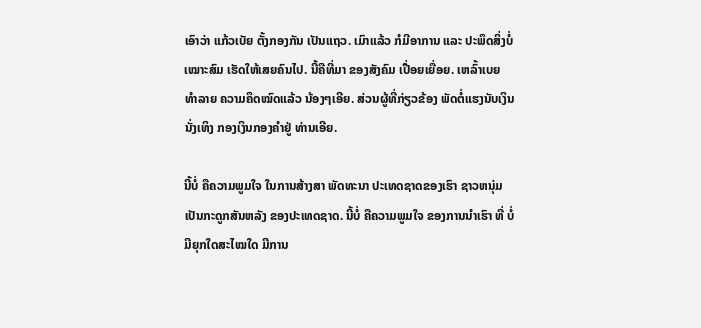ເອົາວ່າ ແກ້ວເບັຍ ຕັ້ງກອງກັນ ເປັນແຖວ. ເມົາແລ້ວ ກໍມີອາການ ແລະ ປະພຶດສິ່ງບໍ່ເໝາະສົມ ເຮັດໃຫ້ເສຍຄົນໄປ. ນີ້ຄືທີ່ມາ ຂອງສັງຄົມ ເປື່ອຍເຍື່ອຍ. ເຫລົ້າເບຍ ທຳລາຍ ຄວາມຄຶດໝົດແລ້ວ ນ້ອງໆເອີຍ. ສ່ວນຜູ້ທີ່ກ່ຽວຂ້ອງ ພັດຕໍ່ແຮງນັບເງິນ ນັ່ງເທິງ ກອງເງິນກອງຄຳຢູ່ ທ່ານເອີຍ.

ນີ້ບໍ່ ຄືຄວາມພູມໃຈ ໃນການສ້າງສາ ພັດທະນາ ປະເທດຊາດຂອງເຮົາ ຊາວຫນຸ່ມ ເປັນກະດູກສັນຫລັງ ຂອງປະເທດຊາດ. ນີ້ບໍ່ ຄືຄວາມພູມໃຈ ຂອງການນຳເຮົາ ທີ່ ບໍ່ມີຍຸກໃດສະໄໝໃດ ມີການ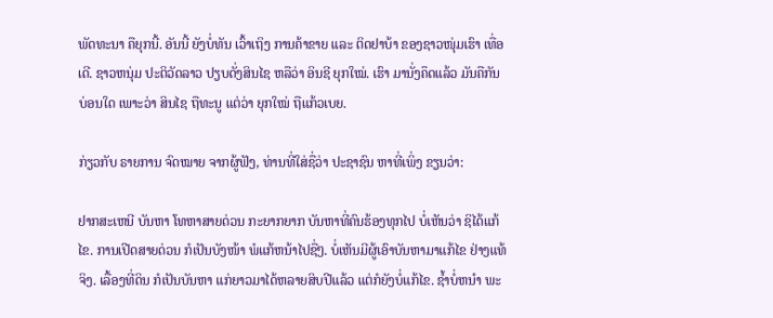ພັດທະນາ ຄືຍຸກນີ້. ອັນນີ້ ຍັງບໍ່ທັນ ເວົ້າເຖິງ ການຄ້າຂາຍ ແລະ ຕິດຢາບ້າ ຂອງຊາວໜຸ່ມເຮົາ ເທື່ອເດີ. ຊາວຫນຸ່ມ ປະຕິວັດລາວ ປຽບດັ່ງສິນໄຊ ຫລືວ່າ ອິນຊີ ຍຸກໃໝ່. ເຮົາ ມານັ່ງຄຶດແລ້ວ ມັນຄືກັນ ບ່ອນໃດ ເພາະວ່າ ສິນໄຊ ຖືທະນູ ແຕ່ວ່າ ຍຸກໃໝ່ ຖືແກ້ວເບຍ.

ກ່ຽວກັບ ຣາຍການ ຈົດໝາຍ ຈາກຜູ້ຟັງ, ທ່ານທີ່ໃສ່ຊື່ວ່າ ປະຊາຊົນ ຫາທີ່ເພິ່ງ ຂຽນວ່າ:

ຢາກສະເຫນີ ບັນຫາ ໂທຫາສາຍດ່ວນ ກະຍາກຍາກ ບັນຫາທີ່ຄົນຮ້ອງທຸກໄປ ບໍ່ເຫັນວ່າ ຊິໄດ້ແກ້ໄຂ. ການເປີດສາຍດ່ວນ ກໍເປັນບັງໜ້າ ພໍແກ້ຫນ້າໄປຊື່ໆ. ບໍ່ເຫັນມີຜູ້ເອົາບັນຫາມາແກ້ໄຂ ຢ່າງແທ້ຈິງ. ເລື້ອງທີ່ດິນ ກໍເປັນບັນຫາ ແກ່ຍາວມາໄດ້ຫລາຍສິບປີແລ້ວ ແຕ່ກໍຍັງບໍ່ແກ້ໄຂ. ຊ້ຳບໍ່ຫນຳ ພະ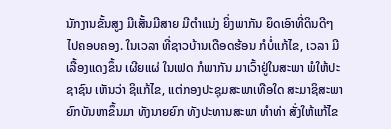ນັກງານຂັ້ນສູງ ມີເສັ້ນມີສາຍ ມີຕຳແນ່ງ ຍິ່ງພາກັນ ຍຶດເອົາທີ່ດິນດີໆໄປຄອບຄອງ. ໃນເວລາ ທີ່ຊາວບ້ານເດືອດຮ້ອນ ກໍບໍ່ແກ້ໄຂ, ເວລາ ມີເລື້ອງແດງຂຶ້ນ ເຜີຍແຜ່ ໃນເຟດ ກໍພາກັນ ມາເວົ້າຢູ່ໃນສະພາ ພໍໃຫ້ປະຊາຊົນ ເຫັນວ່າ ຊິແກ້ໄຂ, ແຕ່ກອງປະຊຸມສະພາເທືອໃດ ສະມາຊິສະພາ ຍົກບັນຫາຂຶ້ນມາ ທັງນາຍຍົກ ທັງປະທານສະພາ ທຳທ່າ ສັ່ງໃຫ້ແກ້ໄຂ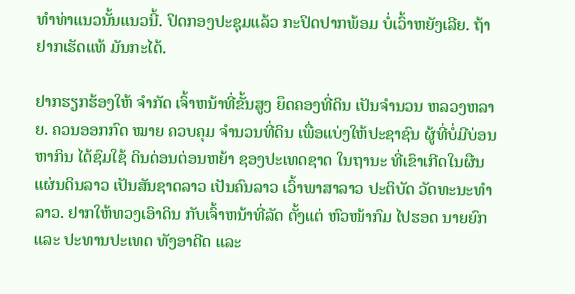ທຳທ່າແນວນັ້ນແນວນີ້. ປິດກອງປະຊຸມແລ້ວ ກະປິດປາກພ້ອມ ບໍ່ເວົ້າຫຍັງເລີຍ. ຖ້າຢາກເຮັດແທ້ ມັນກະໄດ້.

ຢາກຮຽກຮ້ອງໃຫ້ ຈຳກັດ ເຈົ້າຫນ້າທີ່ຂັ້ນສູງ ຍຶດຄອງທີ່ດິນ ເປັນຈຳນວນ ຫລວງຫລາຍ. ຄວນອອກກົດ ໝາຍ ຄວບຄຸມ ຈຳນວນທີ່ດິນ ເພື່ອແບ່ງໃຫ້ປະຊາຊົນ ຜູ້ທີ່ບໍ່ມີບ່ອນຫາກິນ ໄດ້ຊົມໃຊ້ ດິນດ່ອນຕ່ອນຫຍ້າ ຊອງປະເທດຊາດ ໃນຖານະ ທີ່ເຂົາເກີດໃນຜືນແຜ່ນດິນລາວ ເປັນສັນຊາດລາວ ເປັນຄົນລາວ ເວົ້າພາສາລາວ ປະຕິບັດ ວັດທະນະທຳລາວ. ຢາກໃຫ້ທວງເອົາດິນ ກັບເຈົ້າຫນ້າທີ່ລັດ ຕັ້ງແຕ່ ຫົວໜ້າກົມ ໄປຮອດ ນາຍຍົກ ແລະ ປະທານປະເທດ ທັງອາດີດ ແລະ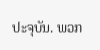ປະຈຸບັນ. ພວກ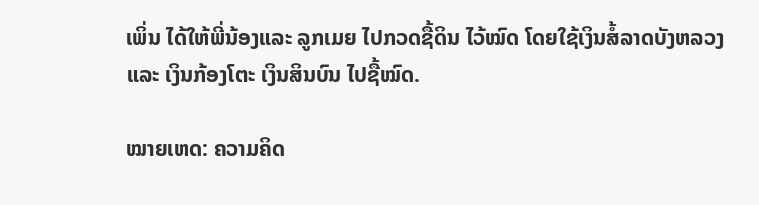ເພິ່ນ ໄດ້ໃຫ້ພີ່ນ້ອງແລະ ລູກເມຍ ໄປກວດຊື້ດິນ ໄວ້ໝົດ ໂດຍໃຊ້ເງິນສໍ້ລາດບັງຫລວງ ແລະ ເງິນກ້ອງໂຕະ ເງິນສິນບົນ ໄປຊື້ໝົດ.

ໝາຍເຫດ: ຄວາມຄິດ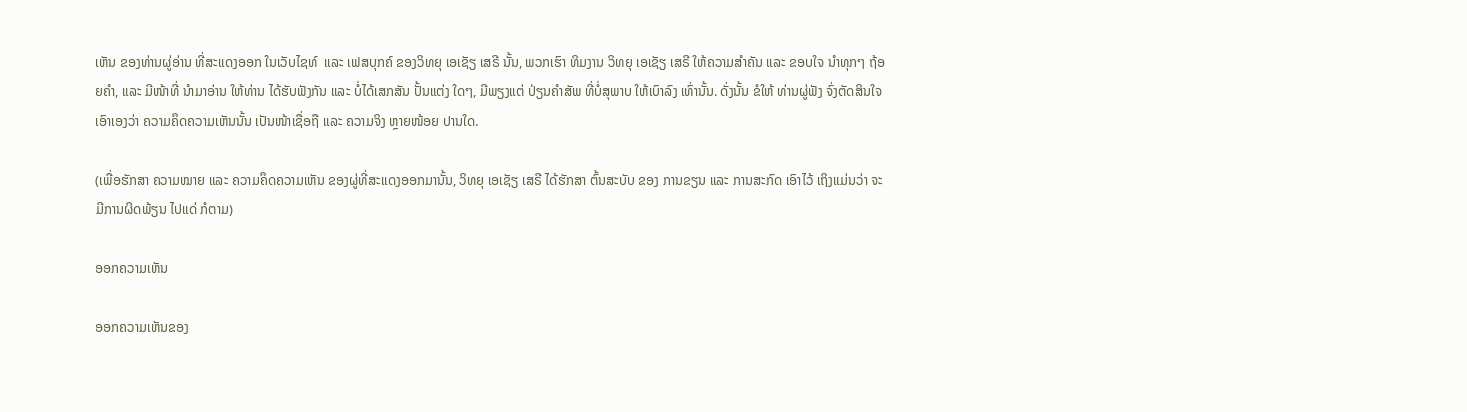ເຫັນ ຂອງທ່ານຜູ່ອ່ານ ທີ່ສະແດງອອກ ໃນເວັບໄຊທ໌  ແລະ ເຟສບຸກຄ໌ ຂອງວິທຍຸ ເອເຊັຽ ເສຣີ ນັ້ນ, ພວກເຮົາ ທິມງານ ວິທຍຸ ເອເຊັຽ ເສຣີ ໃຫ້ຄວາມສຳຄັນ ແລະ ຂອບໃຈ ນຳທຸກໆ ຖ້ອຍຄຳ, ແລະ ມີໜ້າທີ່ ນຳມາອ່ານ ໃຫ້ທ່ານ ໄດ້ຮັບຟັງກັນ ແລະ ບໍ່ໄດ້ເສກສັນ ປັ້ນແຕ່ງ ໃດໆ, ມີພຽງແຕ່ ປ່ຽນຄຳສັພ ທີ່ບໍ່ສຸພາບ ໃຫ້ເບົາລົງ ເທົ່ານັ້ນ. ດັ່ງນັ້ນ ຂໍໃຫ້ ທ່ານຜູ່ຟັງ ຈົ່ງຕັດສິນໃຈ ເອົາເອງວ່າ ຄວາມຄຶດຄວາມເຫັນນັ້ນ ເປັນໜ້າເຊື່ອຖື ແລະ ຄວາມຈິງ ຫຼາຍໜ້ອຍ ປານໃດ.

(ເພື່ອຮັກສາ ຄວາມໝາຍ ແລະ ຄວາມຄຶດຄວາມເຫັນ ຂອງຜູ່ທີ່ສະແດງອອກມານັ້ນ, ວິທຍຸ ເອເຊັຽ ເສຣີ ໄດ້ຮັກສາ ຕົ້ນສະບັບ ຂອງ ການຂຽນ ແລະ ການສະກົດ ເອົາໄວ້ ເຖິງແມ່ນວ່າ ຈະມີການຜິດພ້ຽນ ໄປແດ່ ກໍຕາມ)

ອອກຄວາມເຫັນ

ອອກຄວາມເຫັນຂອງ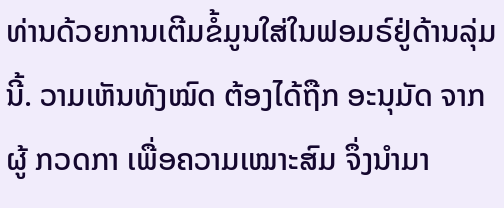ທ່ານດ້ວຍການເຕີມຂໍ້ມູນໃສ່ໃນຟອມຣ໌ຢູ່ດ້ານລຸ່ມນີ້. ວາມເຫັນທັງໝົດ ຕ້ອງໄດ້ຖືກ ອະນຸມັດ ຈາກຜູ້ ກວດກາ ເພື່ອຄວາມເໝາະສົມ ຈຶ່ງນໍາມາ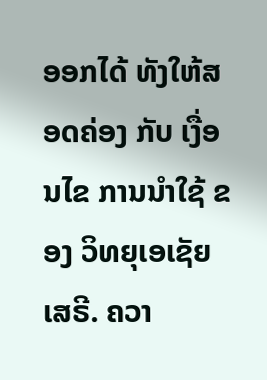ອອກໄດ້ ທັງໃຫ້ສອດຄ່ອງ ກັບ ເງື່ອນໄຂ ການນຳໃຊ້ ຂອງ ວິທຍຸເອເຊັຍເສຣີ. ຄວາ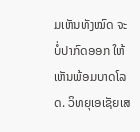ມເຫັນທັງໝົດ ຈະບໍ່ປາກົດອອກ ໃຫ້ເຫັນພ້ອມບາດໂລດ. ວິທຍຸເອເຊັຍເສ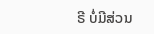ຣີ ບໍ່ມີສ່ວນ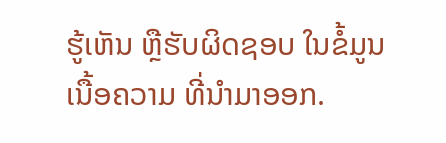ຮູ້ເຫັນ ຫຼືຮັບຜິດຊອບ ໃນຂໍ້ມູນເນື້ອຄວາມ ທີ່ນໍາມາອອກ.